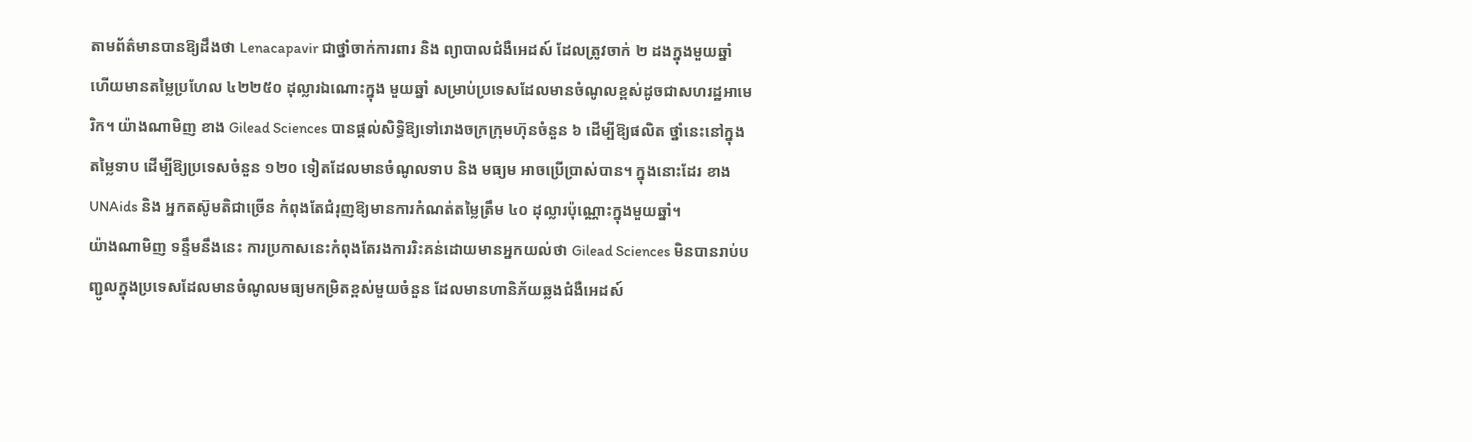តាមព័ត៌មានបានឱ្យដឹងថា Lenacapavir ជាថ្នាំចាក់ការពារ និង ព្យាបាលជំងឺអេដស៍ ដែលត្រូវចាក់ ២ ដងក្នុងមួយឆ្នាំ ហើយមានតម្លៃប្រហែល ៤២២៥០ ដុល្លារឯណោះក្នុង មួយឆ្នាំ សម្រាប់ប្រទេសដែលមានចំណូលខ្ពស់ដូចជាសហរដ្ឋអាមេរិក។ យ៉ាងណាមិញ ខាង Gilead Sciences បានផ្តល់សិទ្ធិឱ្យទៅរោងចក្រក្រុមហ៊ុនចំនួន ៦ ដើម្បីឱ្យផលិត ថ្នាំនេះនៅក្នុងតម្លៃទាប ដើម្បីឱ្យប្រទេសចំនួន ១២០ ទៀតដែលមានចំណូលទាប និង មធ្យម អាចប្រើប្រាស់បាន។ ក្នុងនោះដែរ ខាង UNAids និង អ្នកតស៊ូមតិជាច្រើន កំពុងតែជំរុញឱ្យមានការកំណត់តម្លៃត្រឹម ៤០ ដុល្លារប៉ុណ្ណោះក្នុងមួយឆ្នាំ។
យ៉ាងណាមិញ ទន្ទឹមនឹងនេះ ការប្រកាសនេះកំពុងតែរងការរិះគន់ដោយមានអ្នកយល់ថា Gilead Sciences មិនបានរាប់បញ្ជូលក្នុងប្រទេសដែលមានចំណូលមធ្យមកម្រិតខ្ពស់មួយចំនួន ដែលមានហានិភ័យឆ្លងជំងឺអេដស៍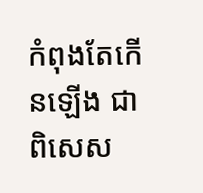កំពុងតែកើនឡើង ជាពិសេស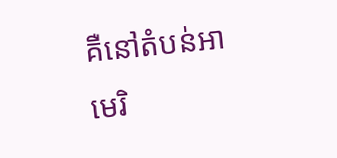គឺនៅតំបន់អាមេរិ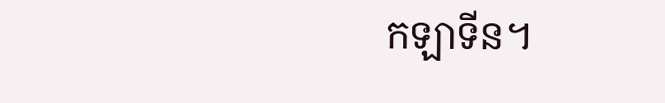កឡាទីន។